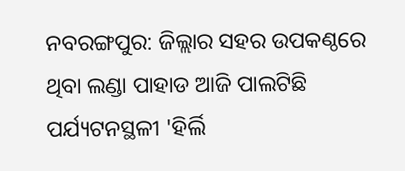ନବରଙ୍ଗପୁର: ଜିଲ୍ଲାର ସହର ଉପକଣ୍ଠରେ ଥିବା ଲଣ୍ଡା ପାହାଡ ଆଜି ପାଲଟିଛି ପର୍ଯ୍ୟଟନସ୍ଥଳୀ 'ହିର୍ଲି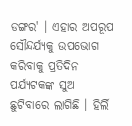ଡଙ୍ଗର' । ଏହାର ଅପରୂପ ସୌନ୍ଦର୍ଯ୍ୟକୁ ଉପଭୋଗ କରିବାକୁ ପ୍ରତିଦିନ ପର୍ଯ୍ୟଟକଙ୍କ ସୁଅ ଛୁଟିବାରେ ଲାଗିଛି । ହିର୍ଲି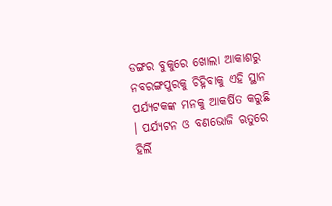ଡଙ୍ଗର ବୁକୁରେ ଖୋଲା ଆକାଶରୁ ନବରଙ୍ଗପୁରକୁ ଚିହ୍ନିବାକୁ ଏହି ସ୍ଥାନ ପର୍ଯ୍ୟଟକଙ୍କ ମନକୁ ଆକର୍ଷିତ କରୁଛି । ପର୍ଯ୍ୟଟନ ଓ ବଣଭୋଜି ଋତୁରେ ହିର୍ଲି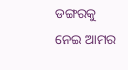ଡଙ୍ଗରକୁ ନେଇ ଆମର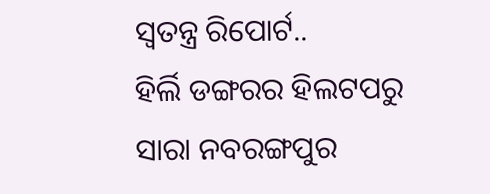ସ୍ବତନ୍ତ୍ର ରିପୋର୍ଟ..
ହିର୍ଲି ଡଙ୍ଗରର ହିଲଟପରୁ ସାରା ନବରଙ୍ଗପୁର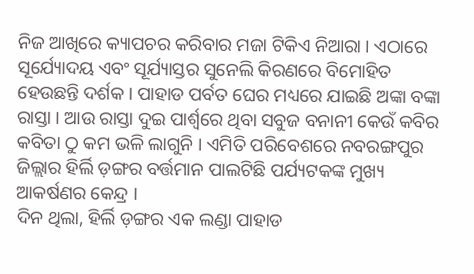ନିଜ ଆଖିରେ କ୍ୟାପଚର କରିବାର ମଜା ଟିକିଏ ନିଆରା । ଏଠାରେ ସୂର୍ଯ୍ୟୋଦୟ ଏବଂ ସୂର୍ଯ୍ୟାସ୍ତର ସୁନେଲି କିରଣରେ ବିମୋହିତ ହେଉଛନ୍ତି ଦର୍ଶକ । ପାହାଡ ପର୍ବତ ଘେର ମଧ୍ୟରେ ଯାଇଛି ଅଙ୍କା ବଙ୍କା ରାସ୍ତା । ଆଉ ରାସ୍ତା ଦୁଇ ପାର୍ଶ୍ବରେ ଥିବା ସବୁଜ ବନାନୀ କେଉଁ କବିର କବିତା ଠୁ କମ ଭଳି ଲାଗୁନି । ଏମିତି ପରିବେଶରେ ନବରଙ୍ଗପୁର ଜିଲ୍ଲାର ହିର୍ଲି ଡ଼ଙ୍ଗର ବର୍ତ୍ତମାନ ପାଲଟିଛି ପର୍ଯ୍ୟଟକଙ୍କ ମୁଖ୍ୟ ଆକର୍ଷଣର କେନ୍ଦ୍ର ।
ଦିନ ଥିଲା, ହିର୍ଲି ଡ଼ଙ୍ଗର ଏକ ଲଣ୍ଡା ପାହାଡ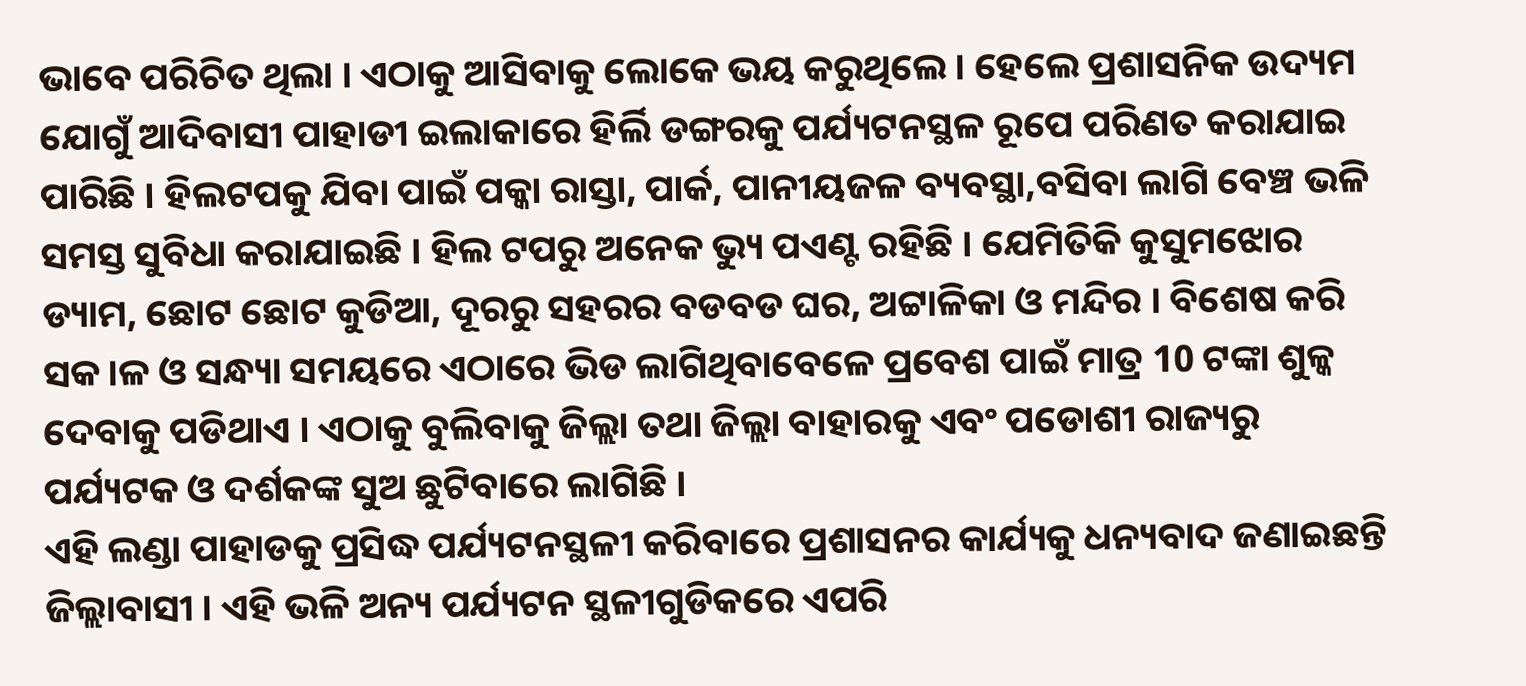ଭାବେ ପରିଚିତ ଥିଲା । ଏଠାକୁ ଆସିବାକୁ ଲୋକେ ଭୟ କରୁଥିଲେ । ହେଲେ ପ୍ରଶାସନିକ ଉଦ୍ୟମ ଯୋଗୁଁ ଆଦିବାସୀ ପାହାଡୀ ଇଲାକାରେ ହିର୍ଲି ଡଙ୍ଗରକୁ ପର୍ଯ୍ୟଟନସ୍ଥଳ ରୂପେ ପରିଣତ କରାଯାଇ ପାରିଛି । ହିଲଟପକୁ ଯିବା ପାଇଁ ପକ୍କା ରାସ୍ତା, ପାର୍କ, ପାନୀୟଜଳ ବ୍ୟବସ୍ଥା,ବସିବା ଲାଗି ବେଞ୍ଚ ଭଳି ସମସ୍ତ ସୁବିଧା କରାଯାଇଛି । ହିଲ ଟପରୁ ଅନେକ ଭ୍ୟୁ ପଏଣ୍ଟ ରହିଛି । ଯେମିତିକି କୁସୁମଝୋର ଡ୍ୟାମ, ଛୋଟ ଛୋଟ କୁଡିଆ, ଦୂରରୁ ସହରର ବଡବଡ ଘର, ଅଟ୍ଟାଳିକା ଓ ମନ୍ଦିର । ବିଶେଷ କରି ସକ।ଳ ଓ ସନ୍ଧ୍ୟା ସମୟରେ ଏଠାରେ ଭିଡ ଲାଗିଥିବାବେଳେ ପ୍ରବେଶ ପାଇଁ ମାତ୍ର 10 ଟଙ୍କା ଶୁଳ୍କ ଦେବାକୁ ପଡିଥାଏ । ଏଠାକୁ ବୁଲିବାକୁ ଜିଲ୍ଲା ତଥା ଜିଲ୍ଲା ବାହାରକୁ ଏବଂ ପଡୋଶୀ ରାଜ୍ୟରୁ ପର୍ଯ୍ୟଟକ ଓ ଦର୍ଶକଙ୍କ ସୁଅ ଛୁଟିବାରେ ଲାଗିଛି ।
ଏହି ଲଣ୍ଡା ପାହାଡକୁ ପ୍ରସିଦ୍ଧ ପର୍ଯ୍ୟଟନସ୍ଥଳୀ କରିବାରେ ପ୍ରଶାସନର କାର୍ଯ୍ୟକୁ ଧନ୍ୟବାଦ ଜଣାଇଛନ୍ତି ଜିଲ୍ଲାବାସୀ । ଏହି ଭଳି ଅନ୍ୟ ପର୍ଯ୍ୟଟନ ସ୍ଥଳୀଗୁଡିକରେ ଏପରି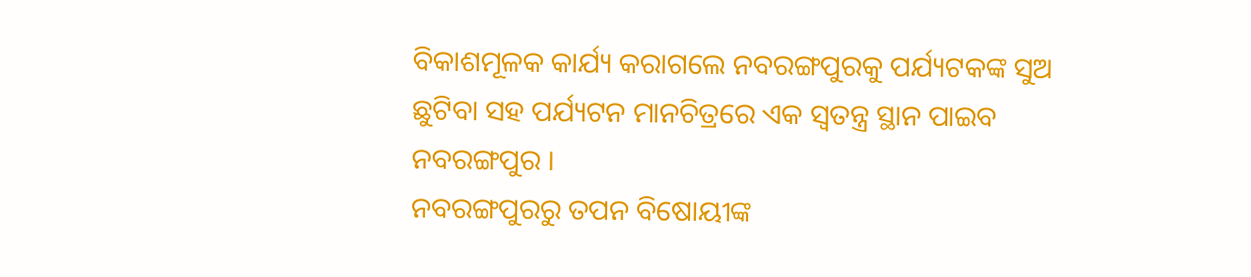ବିକାଶମୂଳକ କାର୍ଯ୍ୟ କରାଗଲେ ନବରଙ୍ଗପୁରକୁ ପର୍ଯ୍ୟଟକଙ୍କ ସୁଅ ଛୁଟିବା ସହ ପର୍ଯ୍ୟଟନ ମାନଚିତ୍ରରେ ଏକ ସ୍ଵତନ୍ତ୍ର ସ୍ଥାନ ପାଇବ ନବରଙ୍ଗପୁର ।
ନବରଙ୍ଗପୁରରୁ ତପନ ବିଷୋୟୀଙ୍କ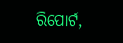ରିପୋର୍ଟ,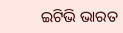ଇଟିଭି ଭାରତ